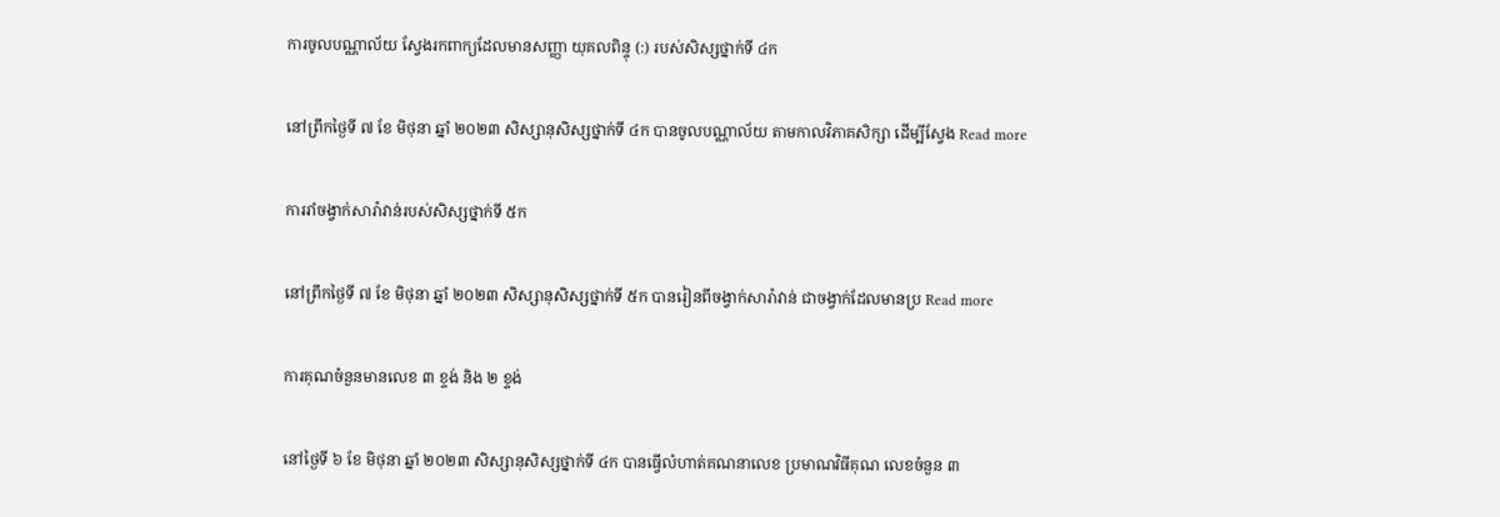ការចូលបណ្ណាល័យ ស្វែងរកពាក្យដែលមានសញ្ញា យុគលពិន្ទុ (:) របស់សិស្សថ្នាក់ទី ៤ក

នៅព្រឹកថ្ងៃទី ៧ ខែ មិថុនា ឆ្នាំ ២០២៣ សិស្សានុសិស្សថ្នាក់ទី ៤ក បានចូលបណ្ណាល័យ តាមកាលវិភាគសិក្សា ដើម្បីស្វែង Read more

ការរាំចង្វាក់សារ៉ាវាន់របស់សិស្សថ្នាក់ទី ៥ក

នៅព្រឹកថ្ងៃទី ៧ ខែ មិថុនា ឆ្នាំ ២០២៣ សិស្សានុសិស្សថ្នាក់ទី ៥ក បានរៀនពីចង្វាក់សារ៉ាវាន់ ជាចង្វាក់ដែលមានប្រ Read more

ការគុណចំនួនមានលេខ ៣ ខ្ទង់ និង ២ ខ្ទង់

នៅថ្ងៃទី ៦ ខែ មិថុនា ឆ្នាំ ២០២៣ សិស្សានុសិស្សថ្នាក់ទី ៤ក បានធ្វើលំហាត់គណនាលេខ ប្រមាណវិធីគុណ លេខចំនួន ៣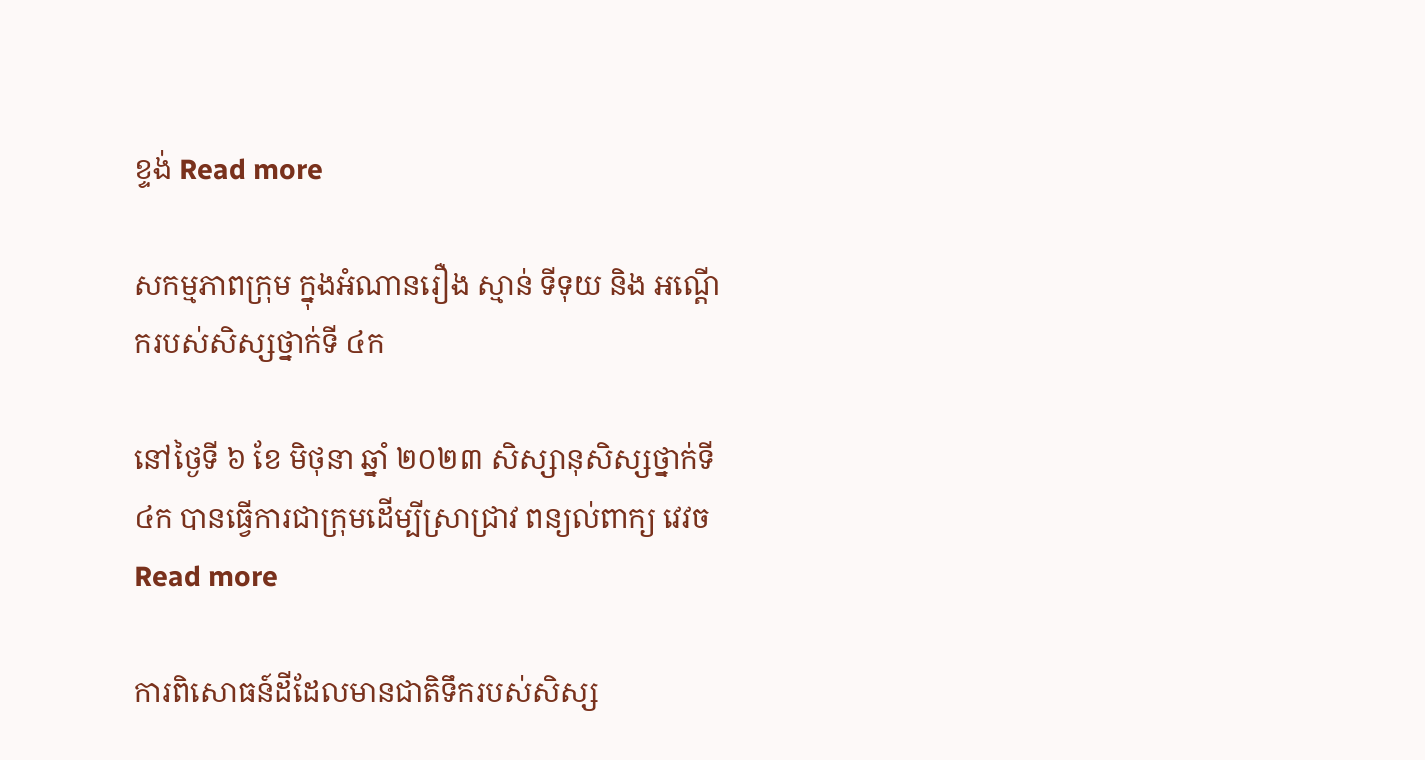ខ្ទង់ Read more

សកម្មភាពក្រុម ក្នុងអំណានរឿង ស្មាន់ ទីទុយ និង អណ្ដើករបស់សិស្សថ្នាក់ទី ៤ក

នៅថ្ងៃទី ៦ ខែ មិថុនា ឆ្នាំ ២០២៣ សិស្សានុសិស្សថ្នាក់ទី ៤ក បានធ្វើការជាក្រុមដើម្បីស្រាជ្រាវ ពន្យល់ពាក្យ វេវច Read more

ការពិសោធន៍ដីដែលមានជាតិទឹករបស់សិស្ស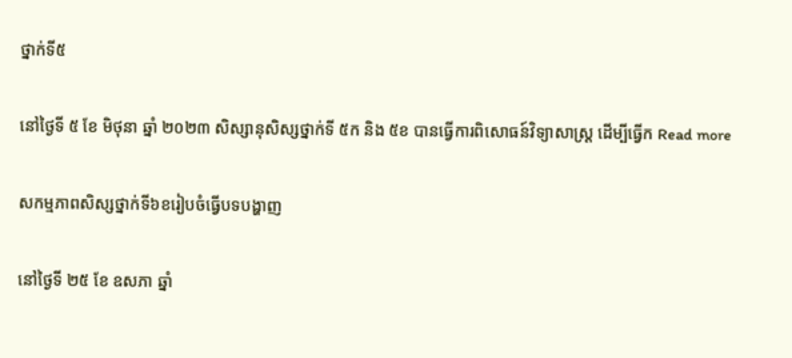ថ្នាក់ទី៥

នៅថ្ងៃទី ៥ ខែ មិថុនា ឆ្នាំ ២០២៣ សិស្សានុសិស្សថ្នាក់ទី ៥ក និង ៥ខ បានធ្វើការពិសោធន៍វិទ្យាសាស្រ្ត ដើម្បីធ្វើក Read more

សកម្មភាពសិស្សថ្នាក់ទី៦ខរៀបចំធ្វើបទបង្ហាញ

នៅថ្ងៃទី ២៥ ខែ ឧសភា ឆ្នាំ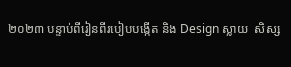២០២៣ បន្ទាប់ពីរៀនពីរបៀបបង្កើត និង Design ស្លាយ  សិស្ស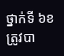ថ្នាក់ទី ៦ខ ត្រូវបា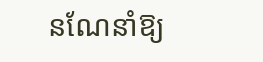នណែនាំឱ្យ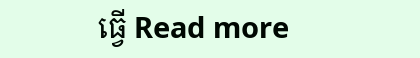ធ្វើ Read more